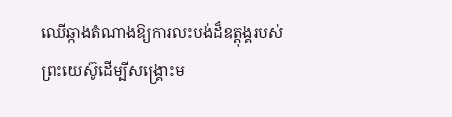ឈើឆ្កាងតំណាងឱ្យការលះបង់ដ៏ឧត្តុង្គរបស់ព្រះយេស៊ូដើម្បីសង្គ្រោះម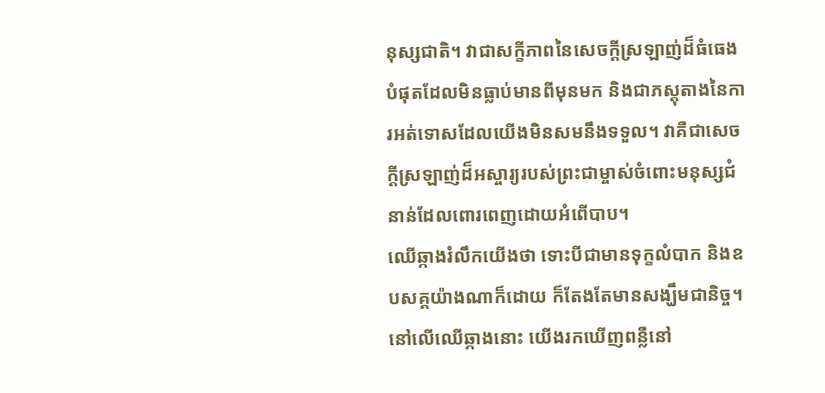នុស្សជាតិ។ វាជាសក្ខីភាពនៃសេចក្តីស្រឡាញ់ដ៏ធំធេងបំផុតដែលមិនធ្លាប់មានពីមុនមក និងជាភស្តុតាងនៃការអត់ទោសដែលយើងមិនសមនឹងទទួល។ វាគឺជាសេចក្តីស្រឡាញ់ដ៏អស្ចារ្យរបស់ព្រះជាម្ចាស់ចំពោះមនុស្សជំនាន់ដែលពោរពេញដោយអំពើបាប។
ឈើឆ្កាងរំលឹកយើងថា ទោះបីជាមានទុក្ខលំបាក និងឧបសគ្គយ៉ាងណាក៏ដោយ ក៏តែងតែមានសង្ឃឹមជានិច្ច។ នៅលើឈើឆ្កាងនោះ យើងរកឃើញពន្លឺនៅ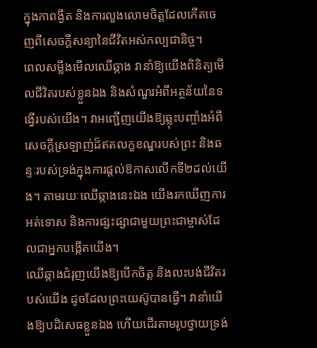ក្នុងភាពង្ងឹត និងការលួងលោមចិត្តដែលកើតចេញពីសេចក្តីសន្យានៃជីវិតអស់កល្បជានិច្ច។
ពេលសម្លឹងមើលឈើឆ្កាង វានាំឱ្យយើងពិនិត្យមើលជីវិតរបស់ខ្លួនឯង និងសំណួរអំពីអត្ថន័យនៃទង្វើរបស់យើង។ វាអញ្ជើញយើងឱ្យឆ្លុះបញ្ចាំងអំពីសេចក្តីស្រឡាញ់ដ៏ឥតលក្ខខណ្ឌរបស់ព្រះ និងឆន្ទៈរបស់ទ្រង់ក្នុងការផ្តល់ឱកាសលើកទី២ដល់យើង។ តាមរយៈឈើឆ្កាងនេះឯង យើងរកឃើញការអត់ទោស និងការផ្សះផ្សាជាមួយព្រះជាម្ចាស់ដែលជាអ្នកបង្កើតយើង។
ឈើឆ្កាងជំរុញយើងឱ្យបើកចិត្ត និងលះបង់ជីវិតរបស់យើង ដូចដែលព្រះយេស៊ូបានធ្វើ។ វានាំយើងឱ្យបដិសេធខ្លួនឯង ហើយដើរតាមរូបថ្វាយទ្រង់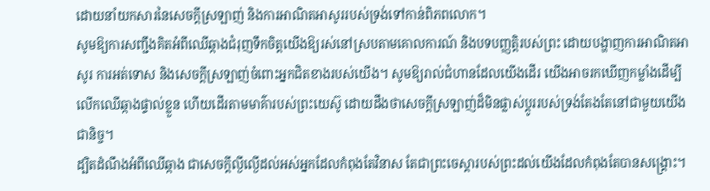ដោយនាំយកសារនៃសេចក្តីស្រឡាញ់ និងការអាណិតអាសូររបស់ទ្រង់ទៅកាន់ពិភពលោក។
សូមឱ្យការសញ្ជឹងគិតអំពីឈើឆ្កាងជំរុញទឹកចិត្តយើងឱ្យរស់នៅស្របតាមគោលការណ៍ និងបទបញ្ញត្តិរបស់ព្រះ ដោយបង្ហាញការអាណិតអាសូរ ការអត់ទោស និងសេចក្តីស្រឡាញ់ចំពោះអ្នកជិតខាងរបស់យើង។ សូមឱ្យរាល់ជំហានដែលយើងដើរ យើងអាចរកឃើញកម្លាំងដើម្បីលើកឈើឆ្កាងផ្ទាល់ខ្លួន ហើយដើរតាមមាគ៌ារបស់ព្រះយេស៊ូ ដោយដឹងថាសេចក្តីស្រឡាញ់ដ៏មិនផ្លាស់ប្តូររបស់ទ្រង់តែងតែនៅជាមួយយើងជានិច្ច។
ដ្បិតដំណឹងអំពីឈើឆ្កាង ជាសេចក្តីល្ងីល្ងើដល់អស់អ្នកដែលកំពុងតែវិនាស តែជាព្រះចេស្តារបស់ព្រះដល់យើងដែលកំពុងតែបានសង្គ្រោះ។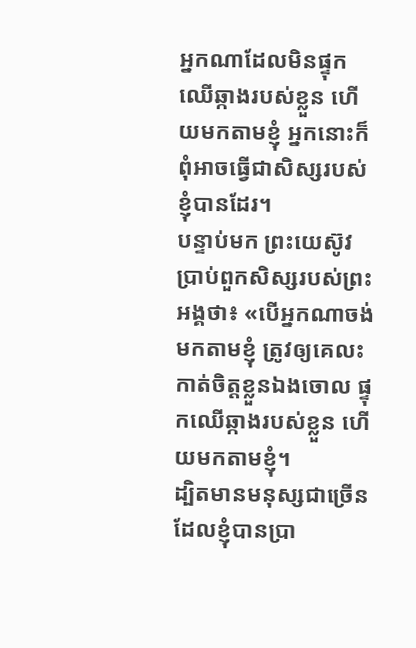អ្នកណាដែលមិនផ្ទុកឈើឆ្កាងរបស់ខ្លួន ហើយមកតាមខ្ញុំ អ្នកនោះក៏ពុំអាចធ្វើជាសិស្សរបស់ខ្ញុំបានដែរ។
បន្ទាប់មក ព្រះយេស៊ូវប្រាប់ពួកសិស្សរបស់ព្រះអង្គថា៖ «បើអ្នកណាចង់មកតាមខ្ញុំ ត្រូវឲ្យគេលះកាត់ចិត្តខ្លួនឯងចោល ផ្ទុកឈើឆ្កាងរបស់ខ្លួន ហើយមកតាមខ្ញុំ។
ដ្បិតមានមនុស្សជាច្រើន ដែលខ្ញុំបានប្រា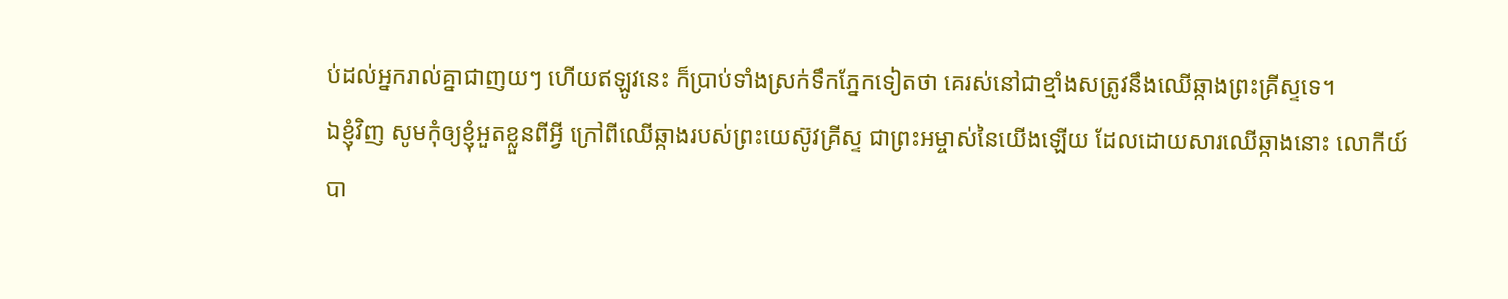ប់ដល់អ្នករាល់គ្នាជាញយៗ ហើយឥឡូវនេះ ក៏ប្រាប់ទាំងស្រក់ទឹកភ្នែកទៀតថា គេរស់នៅជាខ្មាំងសត្រូវនឹងឈើឆ្កាងព្រះគ្រីស្ទទេ។
ឯខ្ញុំវិញ សូមកុំឲ្យខ្ញុំអួតខ្លួនពីអ្វី ក្រៅពីឈើឆ្កាងរបស់ព្រះយេស៊ូវគ្រីស្ទ ជាព្រះអម្ចាស់នៃយើងឡើយ ដែលដោយសារឈើឆ្កាងនោះ លោកីយ៍បា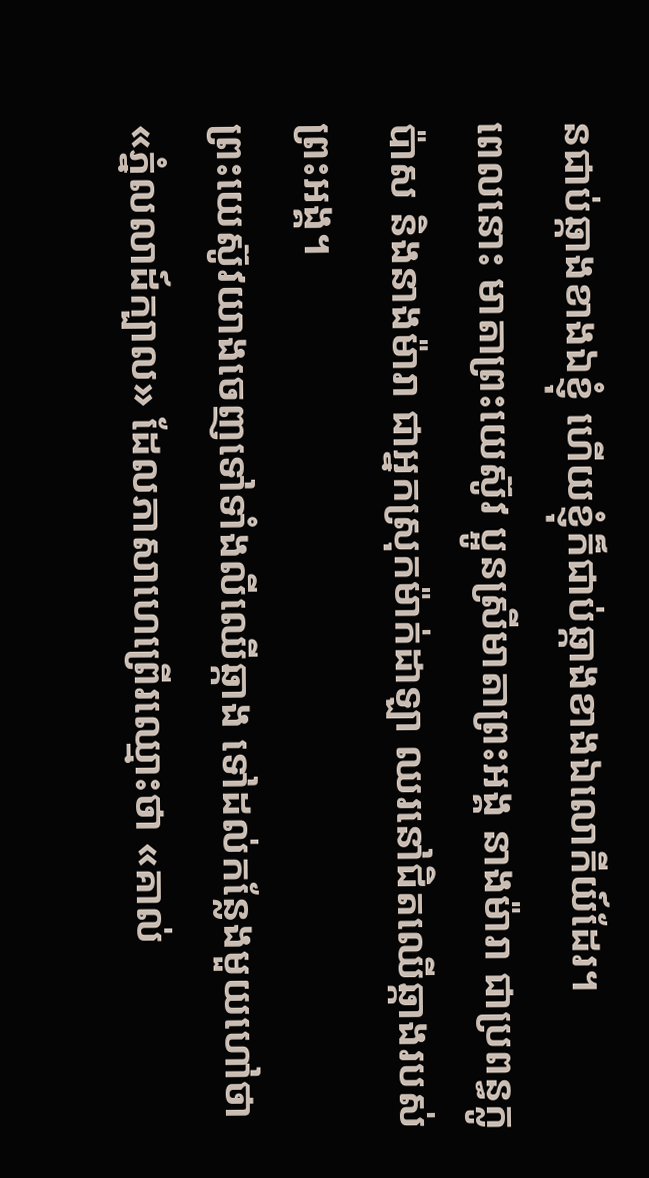នជាប់ឆ្កាងខាងឯខ្ញុំ ហើយខ្ញុំក៏ជាប់ឆ្កាងខាងឯលោកីយ៍ដែរ។
ពេលនោះ មាតាព្រះយេស៊ូវ ប្អូនស្រីមាតាព្រះអង្គ នាងម៉ារា ជាប្រពន្ធក្លូប៉ាស និងនាងម៉ារា ជាអ្នកស្រុកម៉ាក់ដាឡា ឈរនៅជិតឈើឆ្កាងរបស់ព្រះអង្គ។
ព្រះយេស៊ូវយាងចេញទៅទាំងលីឈើឆ្កាង ទៅដល់កន្លែងមួយហៅថា «ភ្នំលលាដ៍ក្បាល» ដែលភាសាហេព្រើរឈ្មោះថា «គាល់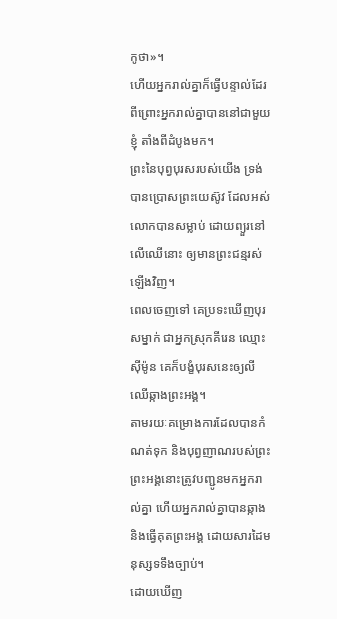កូថា»។
ហើយអ្នករាល់គ្នាក៏ធ្វើបន្ទាល់ដែរ ពីព្រោះអ្នករាល់គ្នាបាននៅជាមួយខ្ញុំ តាំងពីដំបូងមក។
ព្រះនៃបុព្វបុរសរបស់យើង ទ្រង់បានប្រោសព្រះយេស៊ូវ ដែលអស់លោកបានសម្លាប់ ដោយព្យួរនៅលើឈើនោះ ឲ្យមានព្រះជន្មរស់ឡើងវិញ។
ពេលចេញទៅ គេប្រទះឃើញបុរសម្នាក់ ជាអ្នកស្រុកគីរេន ឈ្មោះស៊ីម៉ូន គេក៏បង្ខំបុរសនេះឲ្យលីឈើឆ្កាងព្រះអង្គ។
តាមរយៈគម្រោងការដែលបានកំណត់ទុក និងបុព្វញាណរបស់ព្រះ ព្រះអង្គនោះត្រូវបញ្ជូនមកអ្នករាល់គ្នា ហើយអ្នករាល់គ្នាបានឆ្កាង និងធ្វើគុតព្រះអង្គ ដោយសារដៃមនុស្សទទឹងច្បាប់។
ដោយឃើញ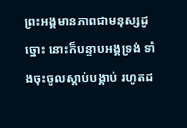ព្រះអង្គមានភាពជាមនុស្សដូច្នោះ នោះក៏បន្ទាបអង្គទ្រង់ ទាំងចុះចូលស្តាប់បង្គាប់ រហូតដ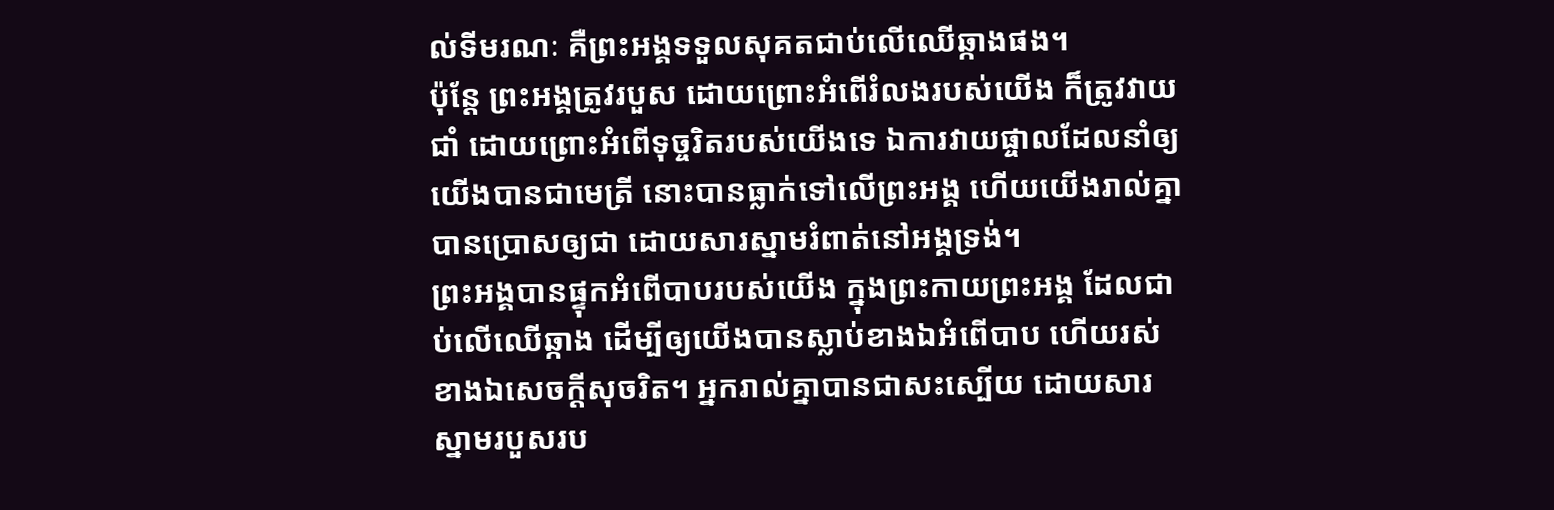ល់ទីមរណៈ គឺព្រះអង្គទទួលសុគតជាប់លើឈើឆ្កាងផង។
ប៉ុន្តែ ព្រះអង្គត្រូវរបួស ដោយព្រោះអំពើរំលងរបស់យើង ក៏ត្រូវវាយជាំ ដោយព្រោះអំពើទុច្ចរិតរបស់យើងទេ ឯការវាយផ្ចាលដែលនាំឲ្យយើងបានជាមេត្រី នោះបានធ្លាក់ទៅលើព្រះអង្គ ហើយយើងរាល់គ្នាបានប្រោសឲ្យជា ដោយសារស្នាមរំពាត់នៅអង្គទ្រង់។
ព្រះអង្គបានផ្ទុកអំពើបាបរបស់យើង ក្នុងព្រះកាយព្រះអង្គ ដែលជាប់លើឈើឆ្កាង ដើម្បីឲ្យយើងបានស្លាប់ខាងឯអំពើបាប ហើយរស់ខាងឯសេចក្តីសុចរិត។ អ្នករាល់គ្នាបានជាសះស្បើយ ដោយសារស្នាមរបួសរប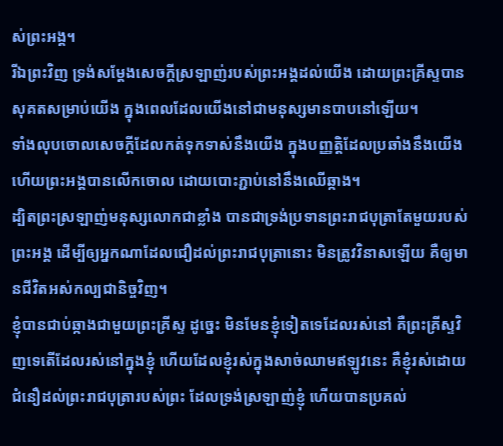ស់ព្រះអង្គ។
រីឯព្រះវិញ ទ្រង់សម្ដែងសេចក្តីស្រឡាញ់របស់ព្រះអង្គដល់យើង ដោយព្រះគ្រីស្ទបានសុគតសម្រាប់យើង ក្នុងពេលដែលយើងនៅជាមនុស្សមានបាបនៅឡើយ។
ទាំងលុបចោលសេចក្តីដែលកត់ទុកទាស់នឹងយើង ក្នុងបញ្ញត្តិដែលប្រឆាំងនឹងយើង ហើយព្រះអង្គបានលើកចោល ដោយបោះភ្ជាប់នៅនឹងឈើឆ្កាង។
ដ្បិតព្រះស្រឡាញ់មនុស្សលោកជាខ្លាំង បានជាទ្រង់ប្រទានព្រះរាជបុត្រាតែមួយរបស់ព្រះអង្គ ដើម្បីឲ្យអ្នកណាដែលជឿដល់ព្រះរាជបុត្រានោះ មិនត្រូវវិនាសឡើយ គឺឲ្យមានជីវិតអស់កល្បជានិច្ចវិញ។
ខ្ញុំបានជាប់ឆ្កាងជាមួយព្រះគ្រីស្ទ ដូច្នេះ មិនមែនខ្ញុំទៀតទេដែលរស់នៅ គឺព្រះគ្រីស្ទវិញទេតើដែលរស់នៅក្នុងខ្ញុំ ហើយដែលខ្ញុំរស់ក្នុងសាច់ឈាមឥឡូវនេះ គឺខ្ញុំរស់ដោយជំនឿដល់ព្រះរាជបុត្រារបស់ព្រះ ដែលទ្រង់ស្រឡាញ់ខ្ញុំ ហើយបានប្រគល់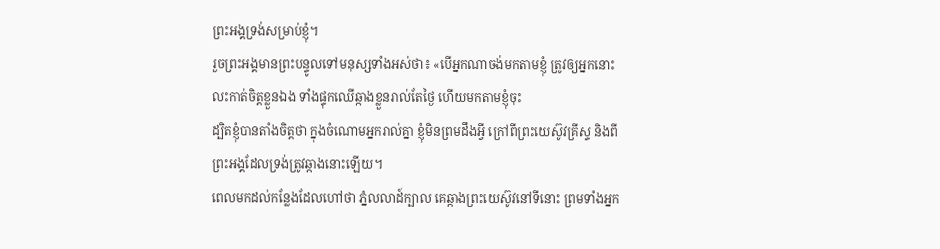ព្រះអង្គទ្រង់សម្រាប់ខ្ញុំ។
រួចព្រះអង្គមានព្រះបន្ទូលទៅមនុស្សទាំងអស់ថា៖ «បើអ្នកណាចង់មកតាមខ្ញុំ ត្រូវឲ្យអ្នកនោះលះកាត់ចិត្តខ្លួនឯង ទាំងផ្ទុកឈើឆ្កាងខ្លួនរាល់តែថ្ងៃ ហើយមកតាមខ្ញុំចុះ
ដ្បិតខ្ញុំបានតាំងចិត្តថា ក្នុងចំណោមអ្នករាល់គ្នា ខ្ញុំមិនព្រមដឹងអ្វី ក្រៅពីព្រះយេស៊ូវគ្រីស្ទ និងពីព្រះអង្គដែលទ្រង់ត្រូវឆ្កាងនោះឡើយ។
ពេលមកដល់កន្លែងដែលហៅថា ភ្នំលលាដ៍ក្បាល គេឆ្កាងព្រះយេស៊ូវនៅទីនោះ ព្រមទាំងអ្នក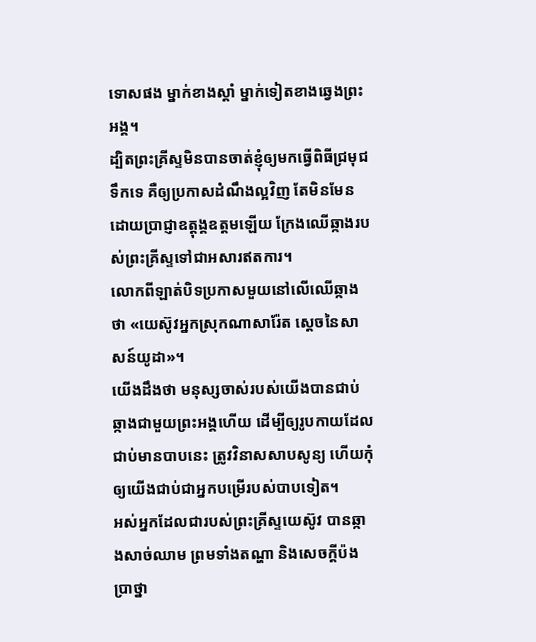ទោសផង ម្នាក់ខាងស្តាំ ម្នាក់ទៀតខាងឆ្វេងព្រះអង្គ។
ដ្បិតព្រះគ្រីស្ទមិនបានចាត់ខ្ញុំឲ្យមកធ្វើពិធីជ្រមុជទឹកទេ គឺឲ្យប្រកាសដំណឹងល្អវិញ តែមិនមែនដោយប្រាជ្ញាឧត្តុង្គឧត្តមឡើយ ក្រែងឈើឆ្កាងរបស់ព្រះគ្រីស្ទទៅជាអសារឥតការ។
លោកពីឡាត់បិទប្រកាសមួយនៅលើឈើឆ្កាងថា «យេស៊ូវអ្នកស្រុកណាសារ៉ែត ស្តេចនៃសាសន៍យូដា»។
យើងដឹងថា មនុស្សចាស់របស់យើងបានជាប់ឆ្កាងជាមួយព្រះអង្គហើយ ដើម្បីឲ្យរូបកាយដែលជាប់មានបាបនេះ ត្រូវវិនាសសាបសូន្យ ហើយកុំឲ្យយើងជាប់ជាអ្នកបម្រើរបស់បាបទៀត។
អស់អ្នកដែលជារបស់ព្រះគ្រីស្ទយេស៊ូវ បានឆ្កាងសាច់ឈាម ព្រមទាំងតណ្ហា និងសេចក្ដីប៉ងប្រាថ្នា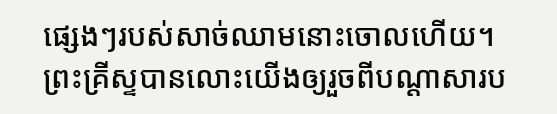ផ្សេងៗរបស់សាច់ឈាមនោះចោលហើយ។
ព្រះគ្រីស្ទបានលោះយើងឲ្យរួចពីបណ្ដាសារប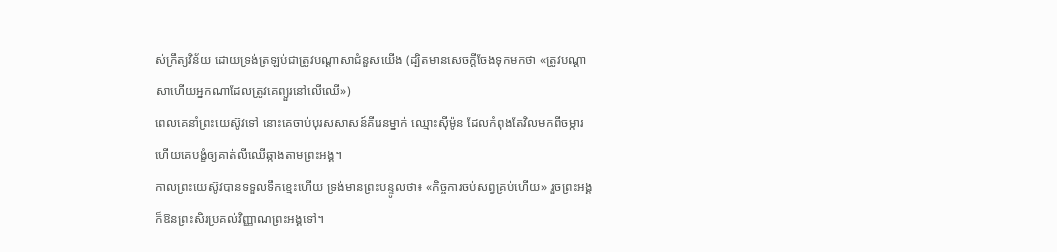ស់ក្រឹត្យវិន័យ ដោយទ្រង់ត្រឡប់ជាត្រូវបណ្ដាសាជំនួសយើង (ដ្បិតមានសេចក្ដីចែងទុកមកថា «ត្រូវបណ្ដាសាហើយអ្នកណាដែលត្រូវគេព្យួរនៅលើឈើ»)
ពេលគេនាំព្រះយេស៊ូវទៅ នោះគេចាប់បុរសសាសន៍គីរេនម្នាក់ ឈ្មោះស៊ីម៉ូន ដែលកំពុងតែវិលមកពីចម្ការ ហើយគេបង្ខំឲ្យគាត់លីឈើឆ្កាងតាមព្រះអង្គ។
កាលព្រះយេស៊ូវបានទទួលទឹកខ្មេះហើយ ទ្រង់មានព្រះបន្ទូលថា៖ «កិច្ចការចប់សព្វគ្រប់ហើយ» រួចព្រះអង្គក៏ឱនព្រះសិរប្រគល់វិញ្ញាណព្រះអង្គទៅ។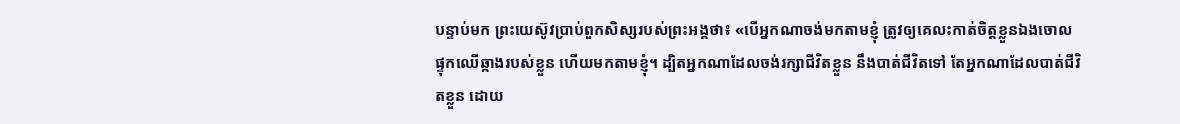បន្ទាប់មក ព្រះយេស៊ូវប្រាប់ពួកសិស្សរបស់ព្រះអង្គថា៖ «បើអ្នកណាចង់មកតាមខ្ញុំ ត្រូវឲ្យគេលះកាត់ចិត្តខ្លួនឯងចោល ផ្ទុកឈើឆ្កាងរបស់ខ្លួន ហើយមកតាមខ្ញុំ។ ដ្បិតអ្នកណាដែលចង់រក្សាជីវិតខ្លួន នឹងបាត់ជីវិតទៅ តែអ្នកណាដែលបាត់ជីវិតខ្លួន ដោយ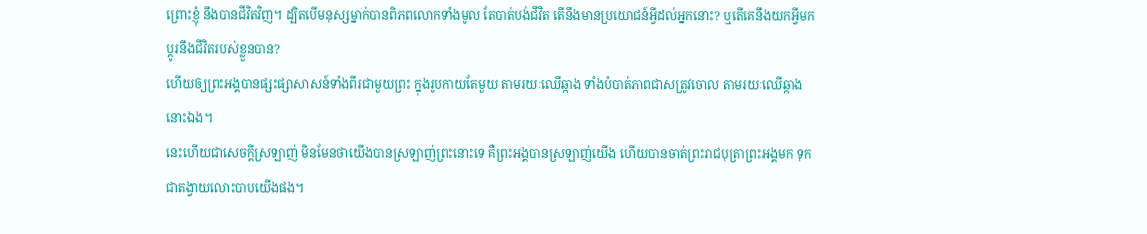ព្រោះខ្ញុំ នឹងបានជីវិតវិញ។ ដ្បិតបើមនុស្សម្នាក់បានពិភពលោកទាំងមូល តែបាត់បង់ជីវិត តើនឹងមានប្រយោជន៍អ្វីដល់អ្នកនោះ? ឬតើគេនឹងយកអ្វីមកប្ដូរនឹងជីវិតរបស់ខ្លួនបាន?
ហើយឲ្យព្រះអង្គបានផ្សះផ្សាសាសន៍ទាំងពីរជាមួយព្រះ ក្នុងរូបកាយតែមួយ តាមរយៈឈើឆ្កាង ទាំងបំបាត់ភាពជាសត្រូវចោល តាមរយៈឈើឆ្កាងនោះឯង។
នេះហើយជាសេចក្ដីស្រឡាញ់ មិនមែនថាយើងបានស្រឡាញ់ព្រះនោះទេ គឺព្រះអង្គបានស្រឡាញ់យើង ហើយបានចាត់ព្រះរាជបុត្រាព្រះអង្គមក ទុកជាតង្វាយលោះបាបយើងផង។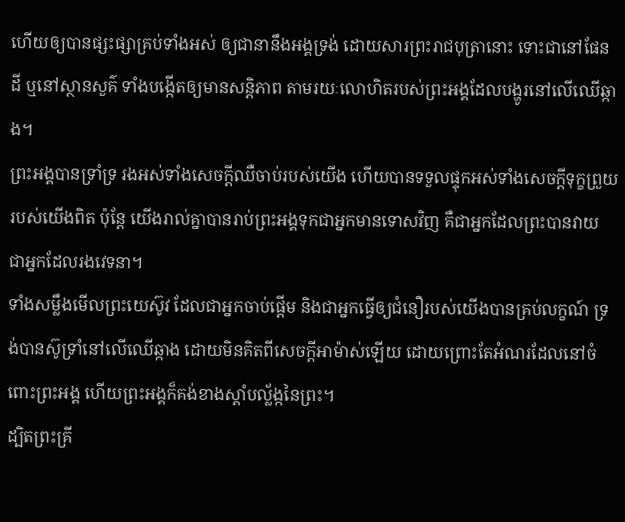ហើយឲ្យបានផ្សះផ្សាគ្រប់ទាំងអស់ ឲ្យជានានឹងអង្គទ្រង់ ដោយសារព្រះរាជបុត្រានោះ ទោះជានៅផែនដី ឬនៅស្ថានសួគ៌ ទាំងបង្កើតឲ្យមានសន្ដិភាព តាមរយៈលោហិតរបស់ព្រះអង្គដែលបង្ហូរនៅលើឈើឆ្កាង។
ព្រះអង្គបានទ្រាំទ្រ រងអស់ទាំងសេចក្ដីឈឺចាប់របស់យើង ហើយបានទទួលផ្ទុកអស់ទាំងសេចក្ដីទុក្ខព្រួយរបស់យើងពិត ប៉ុន្តែ យើងរាល់គ្នាបានរាប់ព្រះអង្គទុកជាអ្នកមានទោសវិញ គឺជាអ្នកដែលព្រះបានវាយ ជាអ្នកដែលរងវេទនា។
ទាំងសម្លឹងមើលព្រះយេស៊ូវ ដែលជាអ្នកចាប់ផ្តើម និងជាអ្នកធ្វើឲ្យជំនឿរបស់យើងបានគ្រប់លក្ខណ៍ ទ្រង់បានស៊ូទ្រាំនៅលើឈើឆ្កាង ដោយមិនគិតពីសេចក្ដីអាម៉ាស់ឡើយ ដោយព្រោះតែអំណរដែលនៅចំពោះព្រះអង្គ ហើយព្រះអង្គក៏គង់ខាងស្តាំបល្ល័ង្កនៃព្រះ។
ដ្បិតព្រះគ្រី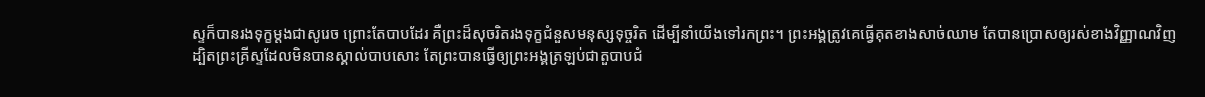ស្ទក៏បានរងទុក្ខម្តងជាសូរេច ព្រោះតែបាបដែរ គឺព្រះដ៏សុចរិតរងទុក្ខជំនួសមនុស្សទុច្ចរិត ដើម្បីនាំយើងទៅរកព្រះ។ ព្រះអង្គត្រូវគេធ្វើគុតខាងសាច់ឈាម តែបានប្រោសឲ្យរស់ខាងវិញ្ញាណវិញ
ដ្បិតព្រះគ្រីស្ទដែលមិនបានស្គាល់បាបសោះ តែព្រះបានធ្វើឲ្យព្រះអង្គត្រឡប់ជាតួបាបជំ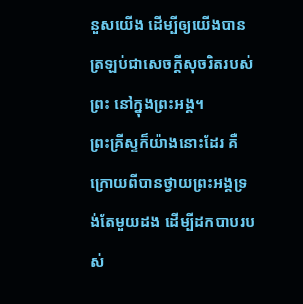នួសយើង ដើម្បីឲ្យយើងបានត្រឡប់ជាសេចក្តីសុចរិតរបស់ព្រះ នៅក្នុងព្រះអង្គ។
ព្រះគ្រីស្ទក៏យ៉ាងនោះដែរ គឺក្រោយពីបានថ្វាយព្រះអង្គទ្រង់តែមួយដង ដើម្បីដកបាបរបស់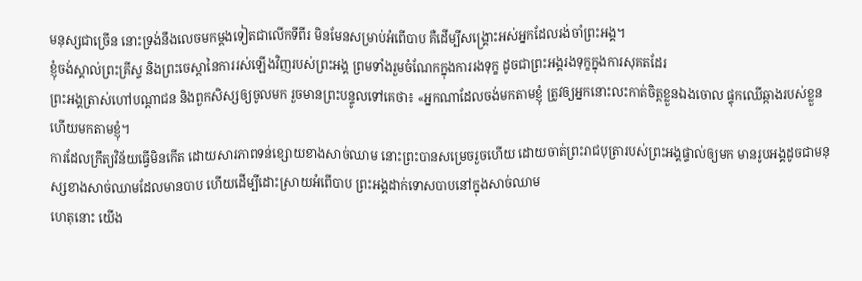មនុស្សជាច្រើន នោះទ្រង់នឹងលេចមកម្ដងទៀតជាលើកទីពីរ មិនមែនសម្រាប់អំពើបាប គឺដើម្បីសង្គ្រោះអស់អ្នកដែលរង់ចាំព្រះអង្គ។
ខ្ញុំចង់ស្គាល់ព្រះគ្រីស្ទ និងព្រះចេស្តានៃការរស់ឡើងវិញរបស់ព្រះអង្គ ព្រមទាំងរួមចំណែកក្នុងការរងទុក្ខ ដូចជាព្រះអង្គរងទុក្ខក្នុងការសុគតដែរ
ព្រះអង្គត្រាស់ហៅបណ្ដាជន និងពួកសិស្សឲ្យចូលមក រួចមានព្រះបន្ទូលទៅគេថា៖ «អ្នកណាដែលចង់មកតាមខ្ញុំ ត្រូវឲ្យអ្នកនោះលះកាត់ចិត្តខ្លួនឯងចោល ផ្ទុកឈើឆ្កាងរបស់ខ្លួន ហើយមកតាមខ្ញុំ។
ការដែលក្រឹត្យវិន័យធ្វើមិនកើត ដោយសារភាពទន់ខ្សោយខាងសាច់ឈាម នោះព្រះបានសម្រេចរួចហើយ ដោយចាត់ព្រះរាជបុត្រារបស់ព្រះអង្គផ្ទាល់ឲ្យមក មានរូបអង្គដូចជាមនុស្សខាងសាច់ឈាមដែលមានបាប ហើយដើម្បីដោះស្រាយអំពើបាប ព្រះអង្គដាក់ទោសបាបនៅក្នុងសាច់ឈាម
ហេតុនោះ យើង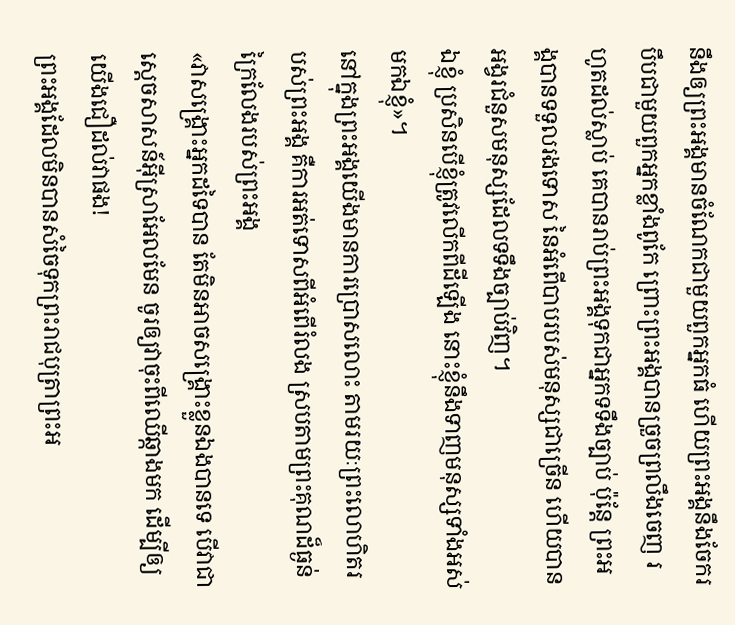នឹងឲ្យព្រះអង្គមានចំណែកជាមួយពួកអ្នកធំ ហើយព្រះអង្គនឹងចែករបឹបជាមួយពួកអ្នកខ្លាំងពូកែ ព្រោះព្រះអង្គបានច្រួចព្រលឹងចេញ រហូតដល់ស្លាប់ គេបានរាប់ព្រះអង្គទុកជាអ្នកទទឹងច្បាប់ ប៉ុន្តែ ព្រះអង្គបានទទួលរងទោស នៃអំពើបាបរបស់មនុស្សជាច្រើន ហើយបានអង្វរជំនួសមនុស្សដែលទទឹងច្បាប់វិញ។
ឯខ្ញុំ ប្រសិនបើខ្ញុំត្រូវលើកពីដីឡើង នោះខ្ញុំនឹងទាញមនុស្សទាំងអស់មកឯខ្ញុំ»។
នៅក្នុងព្រះអង្គយើងមានការប្រោសលោះ តាមរយៈព្រះលោហិតរបស់ព្រះអង្គ គឺការអត់ទោសពីអំពើរំលង ស្របតាមព្រះគុណដ៏ធ្ងន់ក្រៃលែងរបស់ព្រះអង្គ
«វាសង្គ្រោះអ្នកដទៃបាន តែមិនអាចសង្គ្រោះខ្លួនឯងបានទេ បើវាជាស្តេចសាសន៍អ៊ីស្រាអែលមែន ចូរឲ្យវាចុះពីឈើឆ្កាងមក ដើម្បីឲ្យយើងជឿដល់វាផង!
ព្រះអង្គដែលមិនបានសំចៃទុកព្រះរាជបុត្រាព្រះអ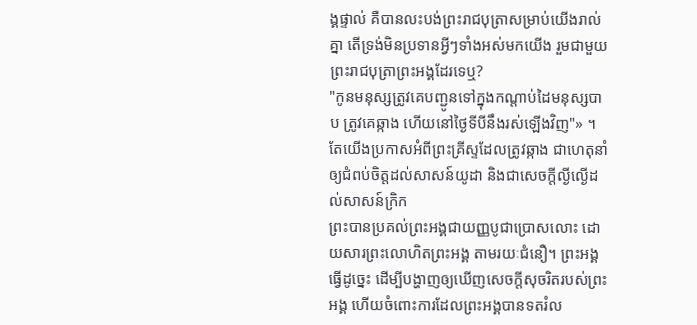ង្គផ្ទាល់ គឺបានលះបង់ព្រះរាជបុត្រាសម្រាប់យើងរាល់គ្នា តើទ្រង់មិនប្រទានអ្វីៗទាំងអស់មកយើង រួមជាមួយព្រះរាជបុត្រាព្រះអង្គដែរទេឬ?
"កូនមនុស្សត្រូវគេបញ្ជូនទៅក្នុងកណ្តាប់ដៃមនុស្សបាប ត្រូវគេឆ្កាង ហើយនៅថ្ងៃទីបីនឹងរស់ឡើងវិញ"» ។
តែយើងប្រកាសអំពីព្រះគ្រីស្ទដែលត្រូវឆ្កាង ជាហេតុនាំឲ្យជំពប់ចិត្តដល់សាសន៍យូដា និងជាសេចក្តីល្ងីល្ងើដល់សាសន៍ក្រិក
ព្រះបានប្រគល់ព្រះអង្គជាយញ្ញបូជាប្រោសលោះ ដោយសារព្រះលោហិតព្រះអង្គ តាមរយៈជំនឿ។ ព្រះអង្គធ្វើដូច្នេះ ដើម្បីបង្ហាញឲ្យឃើញសេចក្តីសុចរិតរបស់ព្រះអង្គ ហើយចំពោះការដែលព្រះអង្គបានទតរំល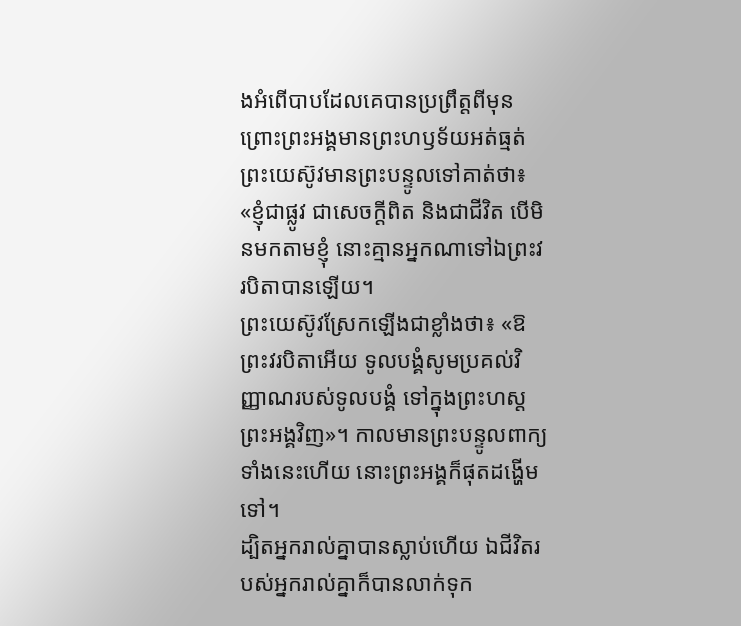ងអំពើបាបដែលគេបានប្រព្រឹត្តពីមុន ព្រោះព្រះអង្គមានព្រះហឫទ័យអត់ធ្មត់
ព្រះយេស៊ូវមានព្រះបន្ទូលទៅគាត់ថា៖ «ខ្ញុំជាផ្លូវ ជាសេចក្តីពិត និងជាជីវិត បើមិនមកតាមខ្ញុំ នោះគ្មានអ្នកណាទៅឯព្រះវរបិតាបានឡើយ។
ព្រះយេស៊ូវស្រែកឡើងជាខ្លាំងថា៖ «ឱព្រះវរបិតាអើយ ទូលបង្គំសូមប្រគល់វិញ្ញាណរបស់ទូលបង្គំ ទៅក្នុងព្រះហស្តព្រះអង្គវិញ»។ កាលមានព្រះបន្ទូលពាក្យទាំងនេះហើយ នោះព្រះអង្គក៏ផុតដង្ហើមទៅ។
ដ្បិតអ្នករាល់គ្នាបានស្លាប់ហើយ ឯជីវិតរបស់អ្នករាល់គ្នាក៏បានលាក់ទុក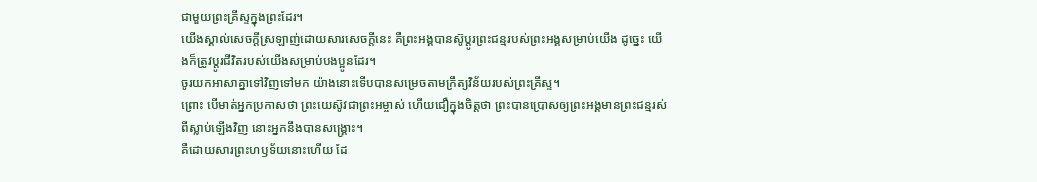ជាមួយព្រះគ្រីស្ទក្នុងព្រះដែរ។
យើងស្គាល់សេចក្ដីស្រឡាញ់ដោយសារសេចក្ដីនេះ គឺព្រះអង្គបានស៊ូប្តូរព្រះជន្មរបស់ព្រះអង្គសម្រាប់យើង ដូច្នេះ យើងក៏ត្រូវប្តូរជីវិតរបស់យើងសម្រាប់បងប្អូនដែរ។
ចូរយកអាសាគ្នាទៅវិញទៅមក យ៉ាងនោះទើបបានសម្រេចតាមក្រឹត្យវិន័យរបស់ព្រះគ្រីស្ទ។
ព្រោះ បើមាត់អ្នកប្រកាសថា ព្រះយេស៊ូវជាព្រះអម្ចាស់ ហើយជឿក្នុងចិត្តថា ព្រះបានប្រោសឲ្យព្រះអង្គមានព្រះជន្មរស់ពីស្លាប់ឡើងវិញ នោះអ្នកនឹងបានសង្គ្រោះ។
គឺដោយសារព្រះហឫទ័យនោះហើយ ដែ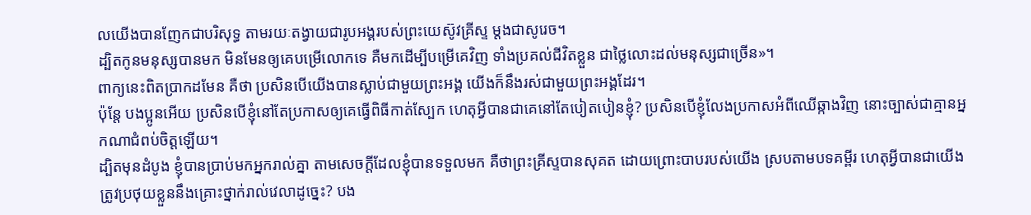លយើងបានញែកជាបរិសុទ្ធ តាមរយៈតង្វាយជារូបអង្គរបស់ព្រះយេស៊ូវគ្រីស្ទ ម្ដងជាសូរេច។
ដ្បិតកូនមនុស្សបានមក មិនមែនឲ្យគេបម្រើលោកទេ គឺមកដើម្បីបម្រើគេវិញ ទាំងប្រគល់ជីវិតខ្លួន ជាថ្លៃលោះដល់មនុស្សជាច្រើន»។
ពាក្យនេះពិតប្រាកដមែន គឺថា ប្រសិនបើយើងបានស្លាប់ជាមួយព្រះអង្គ យើងក៏នឹងរស់ជាមួយព្រះអង្គដែរ។
ប៉ុន្តែ បងប្អូនអើយ ប្រសិនបើខ្ញុំនៅតែប្រកាសឲ្យគេធ្វើពិធីកាត់ស្បែក ហេតុអ្វីបានជាគេនៅតែបៀតបៀនខ្ញុំ? ប្រសិនបើខ្ញុំលែងប្រកាសអំពីឈើឆ្កាងវិញ នោះច្បាស់ជាគ្មានអ្នកណាជំពប់ចិត្តឡើយ។
ដ្បិតមុនដំបូង ខ្ញុំបានប្រាប់មកអ្នករាល់គ្នា តាមសេចក្តីដែលខ្ញុំបានទទួលមក គឺថាព្រះគ្រីស្ទបានសុគត ដោយព្រោះបាបរបស់យើង ស្របតាមបទគម្ពីរ ហេតុអ្វីបានជាយើងត្រូវប្រថុយខ្លួននឹងគ្រោះថ្នាក់រាល់វេលាដូច្នេះ? បង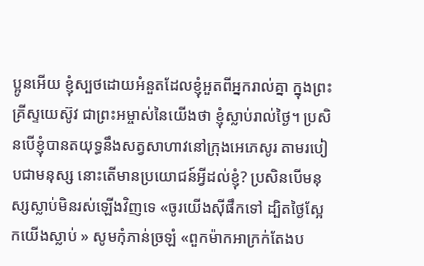ប្អូនអើយ ខ្ញុំស្បថដោយអំនួតដែលខ្ញុំអួតពីអ្នករាល់គ្នា ក្នុងព្រះគ្រីស្ទយេស៊ូវ ជាព្រះអម្ចាស់នៃយើងថា ខ្ញុំស្លាប់រាល់ថ្ងៃ។ ប្រសិនបើខ្ញុំបានតយុទ្ធនឹងសត្វសាហាវនៅក្រុងអេភេសូរ តាមរបៀបជាមនុស្ស នោះតើមានប្រយោជន៍អ្វីដល់ខ្ញុំ? ប្រសិនបើមនុស្សស្លាប់មិនរស់ឡើងវិញទេ «ចូរយើងស៊ីផឹកទៅ ដ្បិតថ្ងៃស្អែកយើងស្លាប់ » សូមកុំភាន់ច្រឡំ «ពួកម៉ាកអាក្រក់តែងប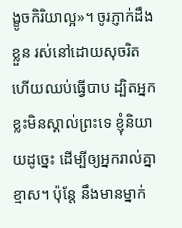ង្ខូចកិរិយាល្អ»។ ចូរភ្ញាក់ដឹងខ្លួន រស់នៅដោយសុចរិត ហើយឈប់ធ្វើបាប ដ្បិតអ្នកខ្លះមិនស្គាល់ព្រះទេ ខ្ញុំនិយាយដូច្នេះ ដើម្បីឲ្យអ្នករាល់គ្នាខ្មាស។ ប៉ុន្តែ នឹងមានម្នាក់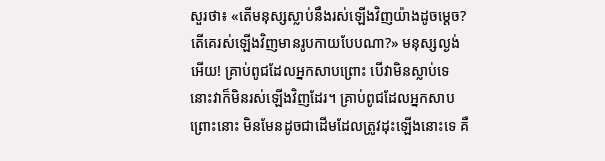សួរថា៖ «តើមនុស្សស្លាប់នឹងរស់ឡើងវិញយ៉ាងដូចម្តេច? តើគេរស់ឡើងវិញមានរូបកាយបែបណា?» មនុស្សល្ងង់អើយ! គ្រាប់ពូជដែលអ្នកសាបព្រោះ បើវាមិនស្លាប់ទេ នោះវាក៏មិនរស់ឡើងវិញដែរ។ គ្រាប់ពូជដែលអ្នកសាបព្រោះនោះ មិនមែនដូចជាដើមដែលត្រូវដុះឡើងនោះទេ គឺ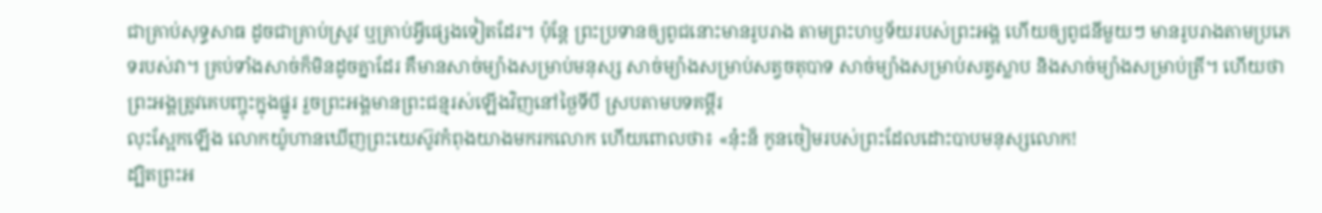ជាគ្រាប់សុទ្ធសាធ ដូចជាគ្រាប់ស្រូវ ឬគ្រាប់អ្វីផ្សេងទៀតដែរ។ ប៉ុន្តែ ព្រះប្រទានឲ្យពូជនោះមានរូបរាង តាមព្រះហឫទ័យរបស់ព្រះអង្គ ហើយឲ្យពូជនីមួយៗ មានរូបរាងតាមប្រភេទរបស់វា។ គ្រប់ទាំងសាច់ក៏មិនដូចគ្នាដែរ គឺមានសាច់ម្យ៉ាងសម្រាប់មនុស្ស សាច់ម្យ៉ាងសម្រាប់សត្វចតុបាទ សាច់ម្យ៉ាងសម្រាប់សត្វស្លាប និងសាច់ម្យ៉ាងសម្រាប់ត្រី។ ហើយថា ព្រះអង្គត្រូវគេបញ្ចុះក្នុងផ្នូរ រួចព្រះអង្គមានព្រះជន្មរស់ឡើងវិញនៅថ្ងៃទីបី ស្របតាមបទគម្ពីរ
លុះស្អែកឡើង លោកយ៉ូហានឃើញព្រះយេស៊ូវកំពុងយាងមករកលោក ហើយពោលថា៖ «ន៎ុះន៏ កូនចៀមរបស់ព្រះដែលដោះបាបមនុស្សលោក!
ដ្បិតព្រះអ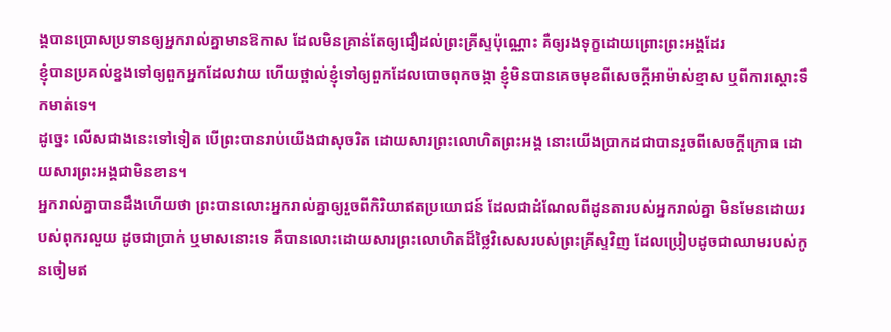ង្គបានប្រោសប្រទានឲ្យអ្នករាល់គ្នាមានឱកាស ដែលមិនគ្រាន់តែឲ្យជឿដល់ព្រះគ្រីស្ទប៉ុណ្ណោះ គឺឲ្យរងទុក្ខដោយព្រោះព្រះអង្គដែរ
ខ្ញុំបានប្រគល់ខ្នងទៅឲ្យពួកអ្នកដែលវាយ ហើយថ្ពាល់ខ្ញុំទៅឲ្យពួកដែលបោចពុកចង្កា ខ្ញុំមិនបានគេចមុខពីសេចក្ដីអាម៉ាស់ខ្មាស ឬពីការស្តោះទឹកមាត់ទេ។
ដូច្នេះ លើសជាងនេះទៅទៀត បើព្រះបានរាប់យើងជាសុចរិត ដោយសារព្រះលោហិតព្រះអង្គ នោះយើងប្រាកដជាបានរួចពីសេចក្តីក្រោធ ដោយសារព្រះអង្គជាមិនខាន។
អ្នករាល់គ្នាបានដឹងហើយថា ព្រះបានលោះអ្នករាល់គ្នាឲ្យរួចពីកិរិយាឥតប្រយោជន៍ ដែលជាដំណែលពីដូនតារបស់អ្នករាល់គ្នា មិនមែនដោយរបស់ពុករលួយ ដូចជាប្រាក់ ឬមាសនោះទេ គឺបានលោះដោយសារព្រះលោហិតដ៏ថ្លៃវិសេសរបស់ព្រះគ្រីស្ទវិញ ដែលប្រៀបដូចជាឈាមរបស់កូនចៀមឥ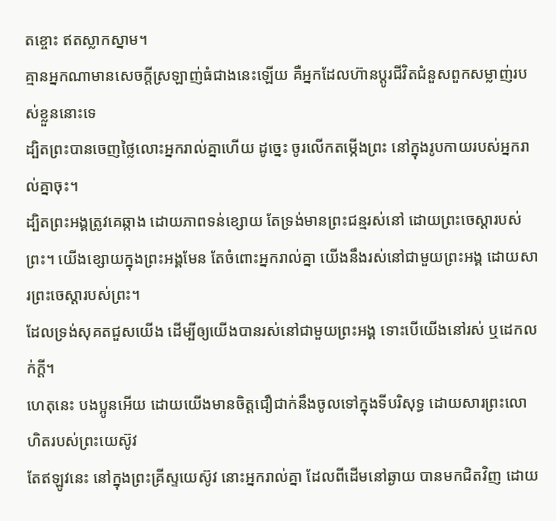តខ្ចោះ ឥតស្លាកស្នាម។
គ្មានអ្នកណាមានសេចក្តីស្រឡាញ់ធំជាងនេះឡើយ គឺអ្នកដែលហ៊ានប្តូរជីវិតជំនួសពួកសម្លាញ់របស់ខ្លួននោះទេ
ដ្បិតព្រះបានចេញថ្លៃលោះអ្នករាល់គ្នាហើយ ដូច្នេះ ចូរលើកតម្កើងព្រះ នៅក្នុងរូបកាយរបស់អ្នករាល់គ្នាចុះ។
ដ្បិតព្រះអង្គត្រូវគេឆ្កាង ដោយភាពទន់ខ្សោយ តែទ្រង់មានព្រះជន្មរស់នៅ ដោយព្រះចេស្តារបស់ព្រះ។ យើងខ្សោយក្នុងព្រះអង្គមែន តែចំពោះអ្នករាល់គ្នា យើងនឹងរស់នៅជាមួយព្រះអង្គ ដោយសារព្រះចេស្តារបស់ព្រះ។
ដែលទ្រង់សុគតជួសយើង ដើម្បីឲ្យយើងបានរស់នៅជាមួយព្រះអង្គ ទោះបើយើងនៅរស់ ឬដេកលក់ក្តី។
ហេតុនេះ បងប្អូនអើយ ដោយយើងមានចិត្តជឿជាក់នឹងចូលទៅក្នុងទីបរិសុទ្ធ ដោយសារព្រះលោហិតរបស់ព្រះយេស៊ូវ
តែឥឡូវនេះ នៅក្នុងព្រះគ្រីស្ទយេស៊ូវ នោះអ្នករាល់គ្នា ដែលពីដើមនៅឆ្ងាយ បានមកជិតវិញ ដោយ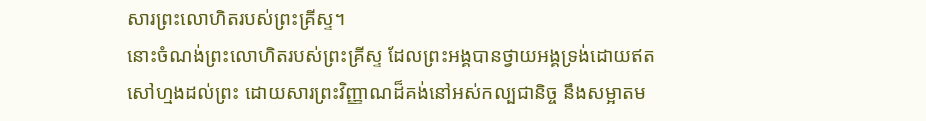សារព្រះលោហិតរបស់ព្រះគ្រីស្ទ។
នោះចំណង់ព្រះលោហិតរបស់ព្រះគ្រីស្ទ ដែលព្រះអង្គបានថ្វាយអង្គទ្រង់ដោយឥតសៅហ្មងដល់ព្រះ ដោយសារព្រះវិញ្ញាណដ៏គង់នៅអស់កល្បជានិច្ច នឹងសម្អាតម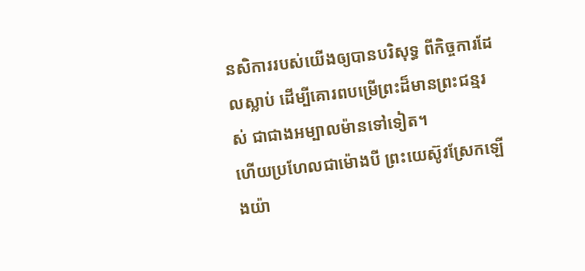នសិការរបស់យើងឲ្យបានបរិសុទ្ធ ពីកិច្ចការដែលស្លាប់ ដើម្បីគោរពបម្រើព្រះដ៏មានព្រះជន្មរស់ ជាជាងអម្បាលម៉ានទៅទៀត។
ហើយប្រហែលជាម៉ោងបី ព្រះយេស៊ូវស្រែកឡើងយ៉ា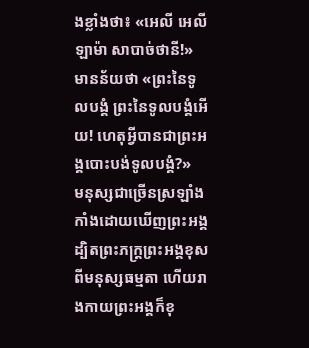ងខ្លាំងថា៖ «អេលី អេលី ឡាម៉ា សាបាច់ថានី!» មានន័យថា «ព្រះនៃទូលបង្គំ ព្រះនៃទូលបង្គំអើយ! ហេតុអ្វីបានជាព្រះអង្គបោះបង់ទូលបង្គំ?»
មនុស្សជាច្រើនស្រឡាំងកាំងដោយឃើញព្រះអង្គ ដ្បិតព្រះភក្ត្រព្រះអង្គខុសពីមនុស្សធម្មតា ហើយរាងកាយព្រះអង្គក៏ខុ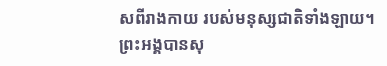សពីរាងកាយ របស់មនុស្សជាតិទាំងឡាយ។
ព្រះអង្គបានសុ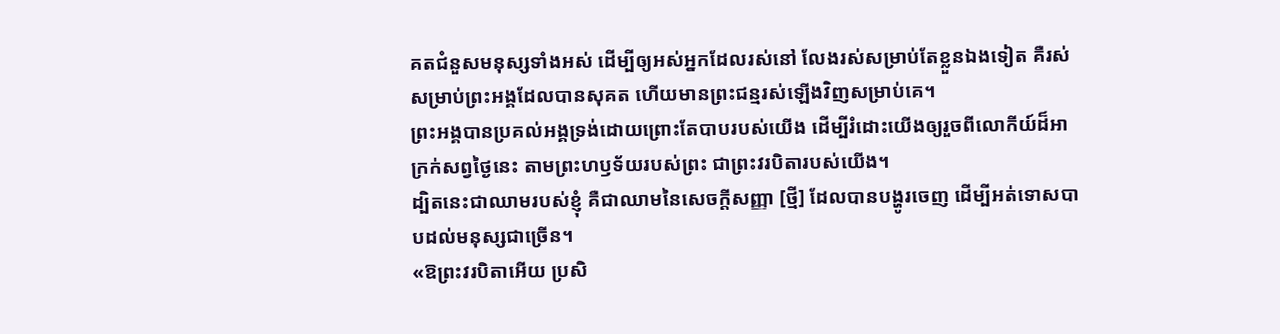គតជំនួសមនុស្សទាំងអស់ ដើម្បីឲ្យអស់អ្នកដែលរស់នៅ លែងរស់សម្រាប់តែខ្លួនឯងទៀត គឺរស់សម្រាប់ព្រះអង្គដែលបានសុគត ហើយមានព្រះជន្មរស់ឡើងវិញសម្រាប់គេ។
ព្រះអង្គបានប្រគល់អង្គទ្រង់ដោយព្រោះតែបាបរបស់យើង ដើម្បីរំដោះយើងឲ្យរួចពីលោកីយ៍ដ៏អាក្រក់សព្វថ្ងៃនេះ តាមព្រះហឫទ័យរបស់ព្រះ ជាព្រះវរបិតារបស់យើង។
ដ្បិតនេះជាឈាមរបស់ខ្ញុំ គឺជាឈាមនៃសេចក្ដីសញ្ញា [ថ្មី] ដែលបានបង្ហូរចេញ ដើម្បីអត់ទោសបាបដល់មនុស្សជាច្រើន។
«ឱព្រះវរបិតាអើយ ប្រសិ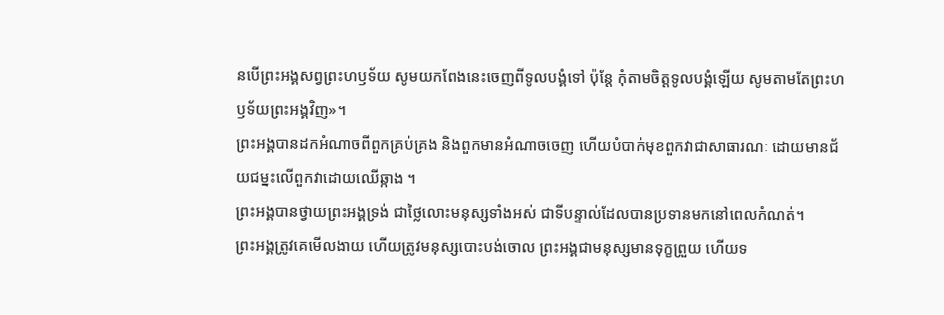នបើព្រះអង្គសព្វព្រះហឫទ័យ សូមយកពែងនេះចេញពីទូលបង្គំទៅ ប៉ុន្តែ កុំតាមចិត្តទូលបង្គំឡើយ សូមតាមតែព្រះហឫទ័យព្រះអង្គវិញ»។
ព្រះអង្គបានដកអំណាចពីពួកគ្រប់គ្រង និងពួកមានអំណាចចេញ ហើយបំបាក់មុខពួកវាជាសាធារណៈ ដោយមានជ័យជម្នះលើពួកវាដោយឈើឆ្កាង ។
ព្រះអង្គបានថ្វាយព្រះអង្គទ្រង់ ជាថ្លៃលោះមនុស្សទាំងអស់ ជាទីបន្ទាល់ដែលបានប្រទានមកនៅពេលកំណត់។
ព្រះអង្គត្រូវគេមើលងាយ ហើយត្រូវមនុស្សបោះបង់ចោល ព្រះអង្គជាមនុស្សមានទុក្ខព្រួយ ហើយទ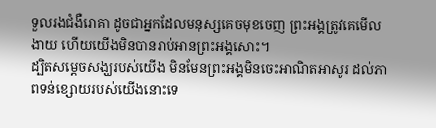ទួលរងជំងឺរោគា ដូចជាអ្នកដែលមនុស្សគេចមុខចេញ ព្រះអង្គត្រូវគេមើលងាយ ហើយយើងមិនបានរាប់អានព្រះអង្គសោះ។
ដ្បិតសម្តេចសង្ឃរបស់យើង មិនមែនព្រះអង្គមិនចេះអាណិតអាសូរ ដល់ភាពទន់ខ្សោយរបស់យើងនោះទេ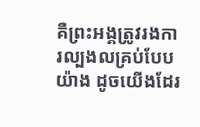គឺព្រះអង្គត្រូវរងការល្បងលគ្រប់បែបយ៉ាង ដូចយើងដែរ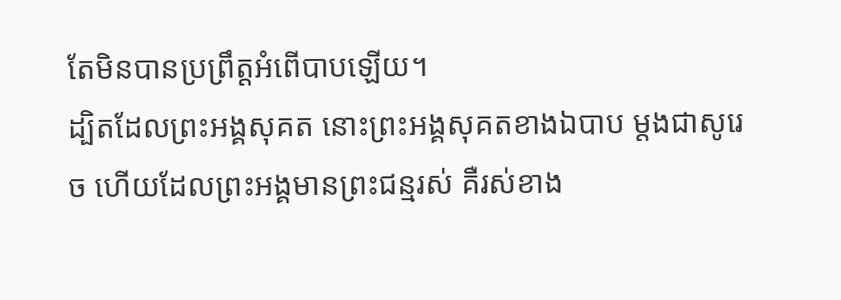តែមិនបានប្រព្រឹត្តអំពើបាបឡើយ។
ដ្បិតដែលព្រះអង្គសុគត នោះព្រះអង្គសុគតខាងឯបាប ម្ដងជាសូរេច ហើយដែលព្រះអង្គមានព្រះជន្មរស់ គឺរស់ខាង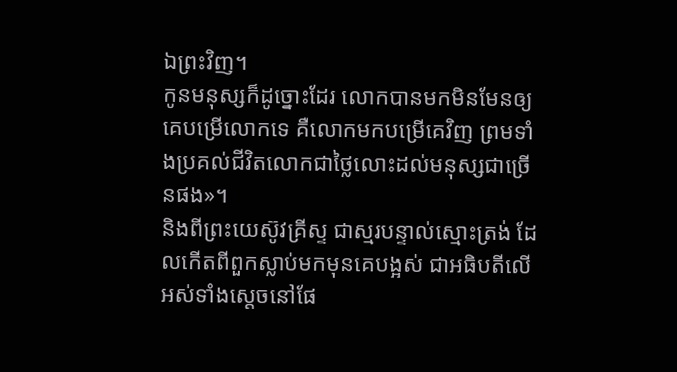ឯព្រះវិញ។
កូនមនុស្សក៏ដូច្នោះដែរ លោកបានមកមិនមែនឲ្យគេបម្រើលោកទេ គឺលោកមកបម្រើគេវិញ ព្រមទាំងប្រគល់ជីវិតលោកជាថ្លៃលោះដល់មនុស្សជាច្រើនផង»។
និងពីព្រះយេស៊ូវគ្រីស្ទ ជាស្មរបន្ទាល់ស្មោះត្រង់ ដែលកើតពីពួកស្លាប់មកមុនគេបង្អស់ ជាអធិបតីលើអស់ទាំងស្តេចនៅផែ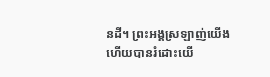នដី។ ព្រះអង្គស្រឡាញ់យើង ហើយបានរំដោះយើ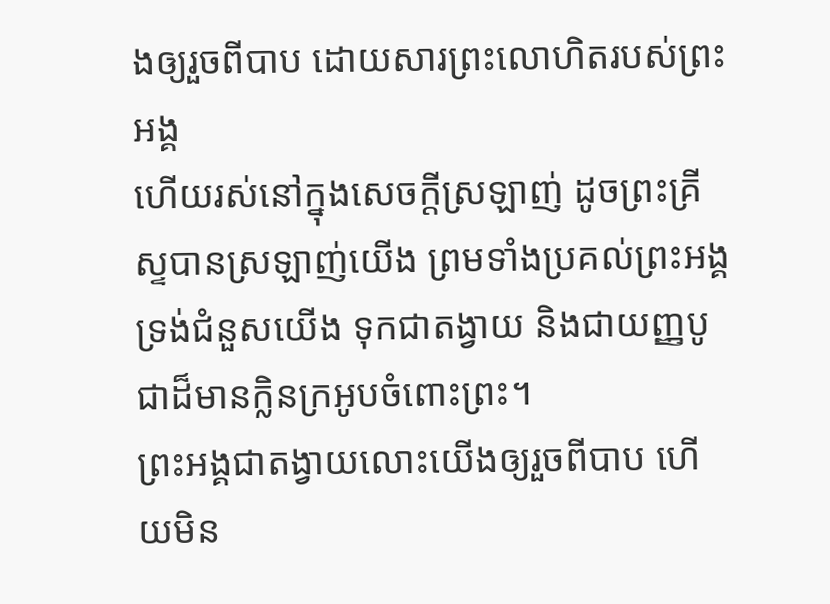ងឲ្យរួចពីបាប ដោយសារព្រះលោហិតរបស់ព្រះអង្គ
ហើយរស់នៅក្នុងសេចក្តីស្រឡាញ់ ដូចព្រះគ្រីស្ទបានស្រឡាញ់យើង ព្រមទាំងប្រគល់ព្រះអង្គទ្រង់ជំនួសយើង ទុកជាតង្វាយ និងជាយញ្ញបូជាដ៏មានក្លិនក្រអូបចំពោះព្រះ។
ព្រះអង្គជាតង្វាយលោះយើងឲ្យរួចពីបាប ហើយមិន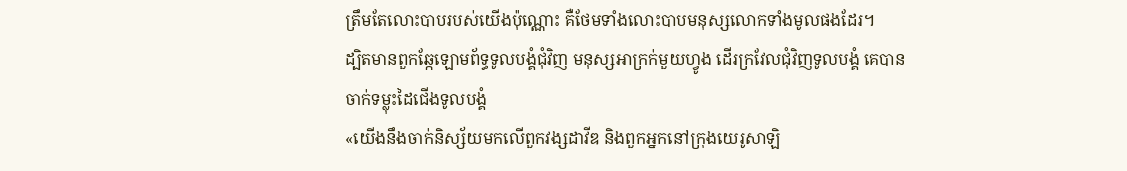ត្រឹមតែលោះបាបរបស់យើងប៉ុណ្ណោះ គឺថែមទាំងលោះបាបមនុស្សលោកទាំងមូលផងដែរ។
ដ្បិតមានពួកឆ្កែឡោមព័ទ្ធទូលបង្គំជុំវិញ មនុស្សអាក្រក់មួយហ្វូង ដើរក្រវែលជុំវិញទូលបង្គំ គេបានចាក់ទម្លុះដៃជើងទូលបង្គំ
«យើងនឹងចាក់និស្ស័យមកលើពួកវង្សដាវីឌ និងពួកអ្នកនៅក្រុងយេរូសាឡិ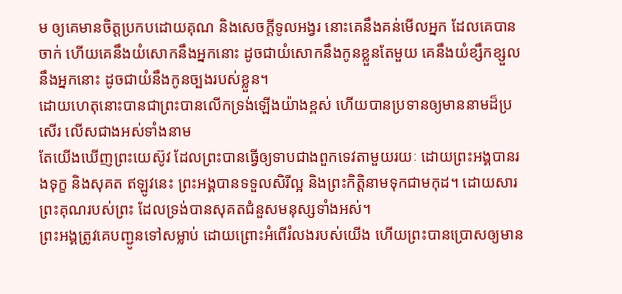ម ឲ្យគេមានចិត្តប្រកបដោយគុណ និងសេចក្ដីទូលអង្វរ នោះគេនឹងគន់មើលអ្នក ដែលគេបានចាក់ ហើយគេនឹងយំសោកនឹងអ្នកនោះ ដូចជាយំសោកនឹងកូនខ្លួនតែមួយ គេនឹងយំខ្សឹកខ្សួលនឹងអ្នកនោះ ដូចជាយំនឹងកូនច្បងរបស់ខ្លួន។
ដោយហេតុនោះបានជាព្រះបានលើកទ្រង់ឡើងយ៉ាងខ្ពស់ ហើយបានប្រទានឲ្យមាននាមដ៏ប្រសើរ លើសជាងអស់ទាំងនាម
តែយើងឃើញព្រះយេស៊ូវ ដែលព្រះបានធ្វើឲ្យទាបជាងពួកទេវតាមួយរយៈ ដោយព្រះអង្គបានរងទុក្ខ និងសុគត ឥឡូវនេះ ព្រះអង្គបានទទួលសិរីល្អ និងព្រះកិត្តិនាមទុកជាមកុដ។ ដោយសារព្រះគុណរបស់ព្រះ ដែលទ្រង់បានសុគតជំនួសមនុស្សទាំងអស់។
ព្រះអង្គត្រូវគេបញ្ជូនទៅសម្លាប់ ដោយព្រោះអំពើរំលងរបស់យើង ហើយព្រះបានប្រោសឲ្យមាន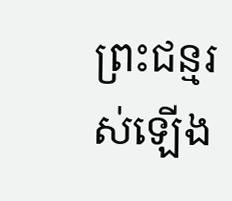ព្រះជន្មរស់ឡើង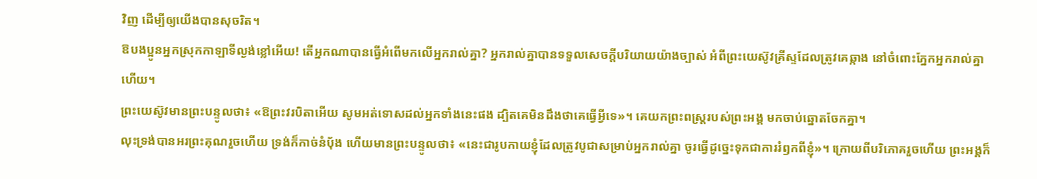វិញ ដើម្បីឲ្យយើងបានសុចរិត។
ឱបងប្អូនអ្នកស្រុកកាឡាទីល្ងង់ខ្លៅអើយ! តើអ្នកណាបានធ្វើអំពើមកលើអ្នករាល់គ្នា? អ្នករាល់គ្នាបានទទួលសេចក្ដីបរិយាយយ៉ាងច្បាស់ អំពីព្រះយេស៊ូវគ្រីស្ទដែលត្រូវគេឆ្កាង នៅចំពោះភ្នែកអ្នករាល់គ្នាហើយ។
ព្រះយេស៊ូវមានព្រះបន្ទូលថា៖ «ឱព្រះវរបិតាអើយ សូមអត់ទោសដល់អ្នកទាំងនេះផង ដ្បិតគេមិនដឹងថាគេធ្វើអ្វីទេ»។ គេយកព្រះពស្ត្ររបស់ព្រះអង្គ មកចាប់ឆ្នោតចែកគ្នា។
លុះទ្រង់បានអរព្រះគុណរួចហើយ ទ្រង់ក៏កាច់នំបុ័ង ហើយមានព្រះបន្ទូលថា៖ «នេះជារូបកាយខ្ញុំដែលត្រូវបូជាសម្រាប់អ្នករាល់គ្នា ចូរធ្វើដូច្នេះទុកជាការរំឭកពីខ្ញុំ»។ ក្រោយពីបរិភោគរួចហើយ ព្រះអង្គក៏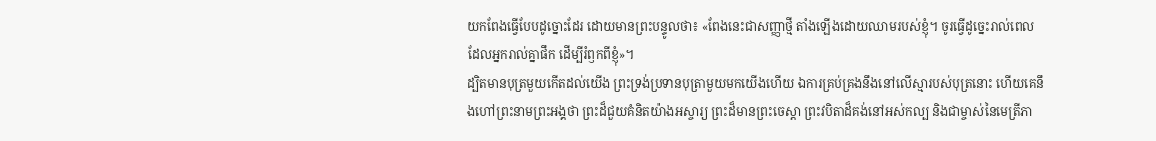យកពែងធ្វើបែបដូច្នោះដែរ ដោយមានព្រះបន្ទូលថា៖ «ពែងនេះជាសញ្ញាថ្មី តាំងឡើងដោយឈាមរបស់ខ្ញុំ។ ចូរធ្វើដូច្នេះរាល់ពេលដែលអ្នករាល់គ្នាផឹក ដើម្បីរំឭកពីខ្ញុំ»។
ដ្បិតមានបុត្រមួយកើតដល់យើង ព្រះទ្រង់ប្រទានបុត្រាមួយមកយើងហើយ ឯការគ្រប់គ្រងនឹងនៅលើស្មារបស់បុត្រនោះ ហើយគេនឹងហៅព្រះនាមព្រះអង្គថា ព្រះដ៏ជួយគំនិតយ៉ាងអស្ចារ្យ ព្រះដ៏មានព្រះចេស្តា ព្រះវបិតាដ៏គង់នៅអស់កល្ប និងជាម្ចាស់នៃមេត្រីភា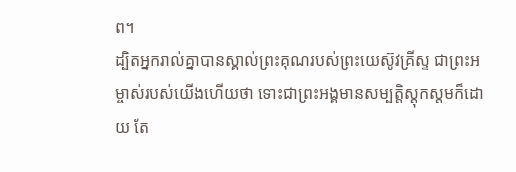ព។
ដ្បិតអ្នករាល់គ្នាបានស្គាល់ព្រះគុណរបស់ព្រះយេស៊ូវគ្រីស្ទ ជាព្រះអម្ចាស់របស់យើងហើយថា ទោះជាព្រះអង្គមានសម្បត្តិស្ដុកស្តមក៏ដោយ តែ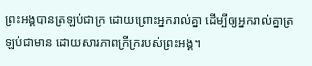ព្រះអង្គបានត្រឡប់ជាក្រ ដោយព្រោះអ្នករាល់គ្នា ដើម្បីឲ្យអ្នករាល់គ្នាត្រឡប់ជាមាន ដោយសារភាពក្រីក្ររបស់ព្រះអង្គ។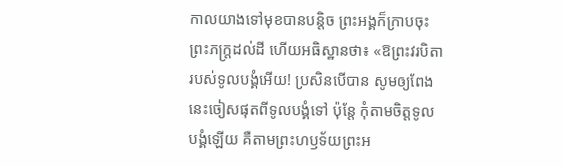កាលយាងទៅមុខបានបន្តិច ព្រះអង្គក៏ក្រាបចុះព្រះភក្ត្រដល់ដី ហើយអធិស្ឋានថា៖ «ឱព្រះវរបិតារបស់ទូលបង្គំអើយ! ប្រសិនបើបាន សូមឲ្យពែងនេះចៀសផុតពីទូលបង្គំទៅ ប៉ុន្តែ កុំតាមចិត្តទូលបង្គំឡើយ គឺតាមព្រះហឫទ័យព្រះអ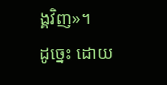ង្គវិញ»។
ដូច្នេះ ដោយ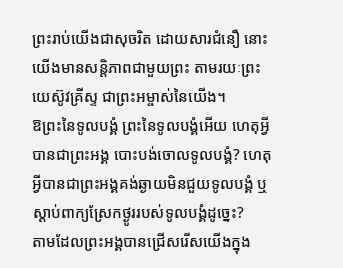ព្រះរាប់យើងជាសុចរិត ដោយសារជំនឿ នោះយើងមានសន្ដិភាពជាមួយព្រះ តាមរយៈព្រះយេស៊ូវគ្រីស្ទ ជាព្រះអម្ចាស់នៃយើង។
ឱព្រះនៃទូលបង្គំ ព្រះនៃទូលបង្គំអើយ ហេតុអ្វីបានជាព្រះអង្គ បោះបង់ចោលទូលបង្គំ? ហេតុអ្វីបានជាព្រះអង្គគង់ឆ្ងាយមិនជួយទូលបង្គំ ឬស្តាប់ពាក្យស្រែកថ្ងូររបស់ទូលបង្គំដូច្នេះ?
តាមដែលព្រះអង្គបានជ្រើសរើសយើងក្នុង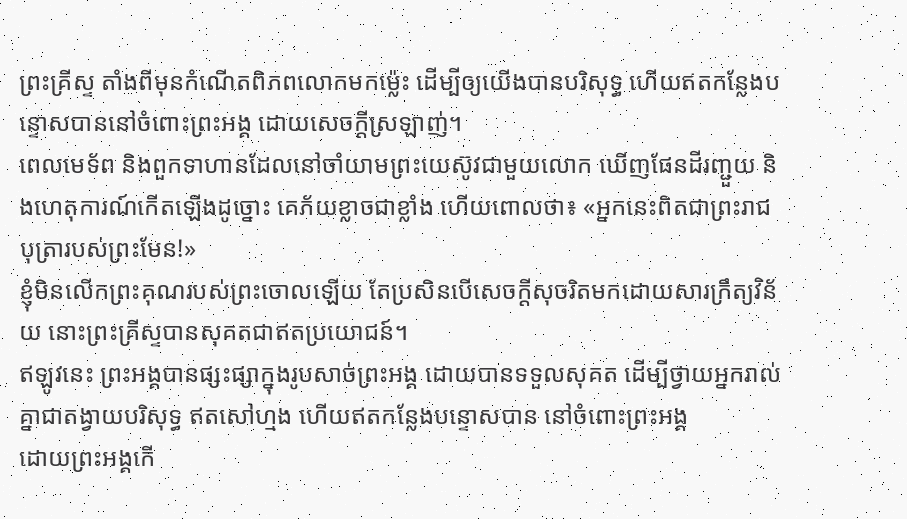ព្រះគ្រីស្ទ តាំងពីមុនកំណើតពិភពលោកមកម៉្លេះ ដើម្បីឲ្យយើងបានបរិសុទ្ធ ហើយឥតកន្លែងបន្ទោសបាននៅចំពោះព្រះអង្គ ដោយសេចក្តីស្រឡាញ់។
ពេលមេទ័ព និងពួកទាហានដែលនៅចាំយាមព្រះយេស៊ូវជាមួយលោក ឃើញផែនដីរញ្ជួយ និងហេតុការណ៍កើតឡើងដូច្នោះ គេភ័យខ្លាចជាខ្លាំង ហើយពោលថា៖ «អ្នកនេះពិតជាព្រះរាជបុត្រារបស់ព្រះមែន!»
ខ្ញុំមិនលើកព្រះគុណរបស់ព្រះចោលឡើយ តែប្រសិនបើសេចក្ដីសុចរិតមកដោយសារក្រឹត្យវិន័យ នោះព្រះគ្រីស្ទបានសុគតជាឥតប្រយោជន៍។
ឥឡូវនេះ ព្រះអង្គបានផ្សះផ្សាក្នុងរូបសាច់ព្រះអង្គ ដោយបានទទួលសុគត ដើម្បីថ្វាយអ្នករាល់គ្នាជាតង្វាយបរិសុទ្ធ ឥតសៅហ្មង ហើយឥតកន្លែងបន្ទោសបាន នៅចំពោះព្រះអង្គ
ដោយព្រះអង្គកើ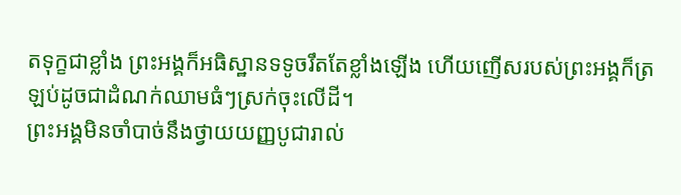តទុក្ខជាខ្លាំង ព្រះអង្គក៏អធិស្ឋានទទូចរឹតតែខ្លាំងឡើង ហើយញើសរបស់ព្រះអង្គក៏ត្រឡប់ដូចជាដំណក់ឈាមធំៗស្រក់ចុះលើដី។
ព្រះអង្គមិនចាំបាច់នឹងថ្វាយយញ្ញបូជារាល់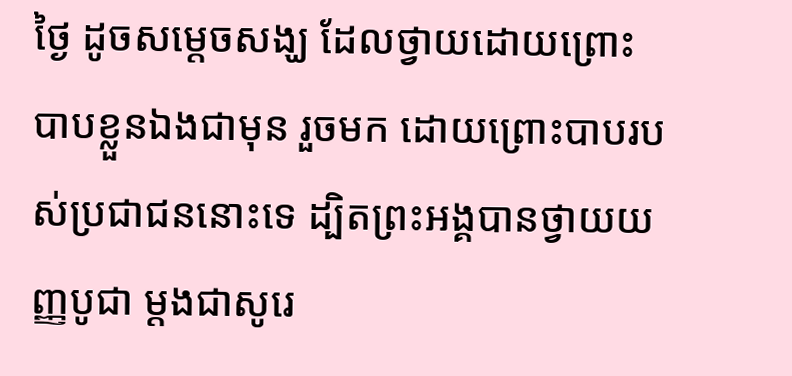ថ្ងៃ ដូចសម្តេចសង្ឃ ដែលថ្វាយដោយព្រោះបាបខ្លួនឯងជាមុន រួចមក ដោយព្រោះបាបរបស់ប្រជាជននោះទេ ដ្បិតព្រះអង្គបានថ្វាយយញ្ញបូជា ម្ដងជាសូរេ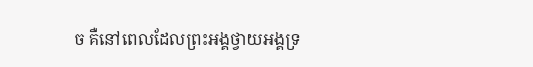ច គឺនៅពេលដែលព្រះអង្គថ្វាយអង្គទ្រ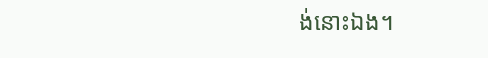ង់នោះឯង។